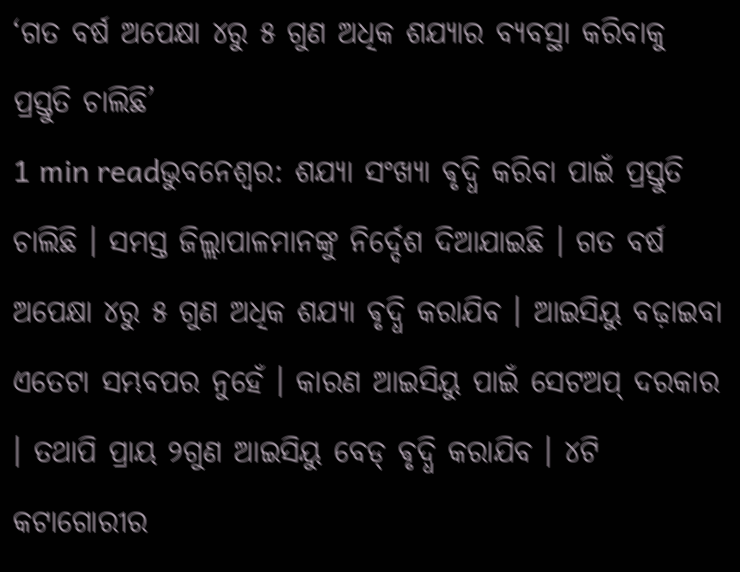‘ଗତ ବର୍ଷ ଅପେକ୍ଷା ୪ରୁ ୫ ଗୁଣ ଅଧିକ ଶଯ୍ୟାର ବ୍ୟବସ୍ଥା କରିବାକୁ ପ୍ରସ୍ତୁତି ଚାଲିଛି’
1 min readଭୁବନେଶ୍ୱର: ଶଯ୍ୟା ସଂଖ୍ୟା ଵୃଦ୍ଧି କରିବା ପାଇଁ ପ୍ରସ୍ତୁତି ଚାଲିଛି । ସମସ୍ତ ଜିଲ୍ଲାପାଳମାନଙ୍କୁ ନିର୍ଦ୍ଦେଶ ଦିଆଯାଇଛି । ଗତ ବର୍ଷ ଅପେକ୍ଷା ୪ରୁ ୫ ଗୁଣ ଅଧିକ ଶଯ୍ୟା ଵୃଦ୍ଧି କରାଯିବ । ଆଇସିୟୁ ବଢ଼ାଇବା ଏତେଟା ସମ୍ଭବପର ନୁହେଁ । କାରଣ ଆଇସିୟୁ ପାଇଁ ସେଟଅପ୍ ଦରକାର । ତଥାପି ପ୍ରାୟ ୨ଗୁଣ ଆଇସିୟୁ ବେଡ୍ ଵୃଦ୍ଧି କରାଯିବ । ୪ଟି କଟାଗୋରୀର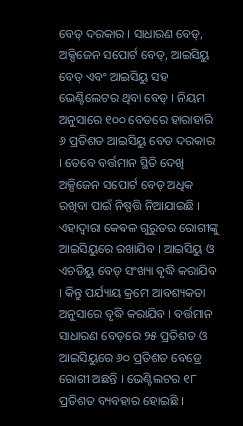ବେଡ୍ ଦରକାର । ସାଧାରଣ ବେଡ୍, ଅକ୍ସିଜେନ ସପୋର୍ଟ ବେଡ୍, ଆଇସିୟୁ ବେଡ୍ ଏବଂ ଆଇସିୟୁ ସହ ଭେଣ୍ଟିଲେଟର ଥିବା ବେଡ୍ । ନିୟମ ଅନୁସାରେ ୧୦୦ ବେଡରେ ହାରାହାରି ୬ ପ୍ରତିଶତ ଆଇସିୟୁ ବେଡ ଦରକାର । ତେବେ ବର୍ତ୍ତମାନ ସ୍ଥିତି ଦେଖି ଅକ୍ସିଜେନ ସପୋର୍ଟ ବେଡ୍ ଅଧିକ ରଖିବା ପାଇଁ ନିଷ୍ପତ୍ତି ନିଆଯାଇଛି । ଏହାଦ୍ୱାରା କେଵଳ ଗୁରୁତର ରୋଗୀଙ୍କୁ ଆଇସିୟୁରେ ରଖାଯିବ । ଆଇସିୟୁ ଓ ଏଚଡିୟୁ ବେଡ୍ ସଂଖ୍ୟା ଵୃଦ୍ଧି କରାଯିବ । କିନ୍ତୁ ପର୍ଯ୍ୟାୟ କ୍ରମେ ଆବଶ୍ୟକତା ଅନୁସାରେ ବୃଦ୍ଧି କରାଯିବ । ବର୍ତ୍ତମାନ ସାଧାରଣ ବେଡ଼ରେ ୨୫ ପ୍ରତିଶତ ଓ ଆଇସିୟୁରେ ୬୦ ପ୍ରତିଶତ ବେଡ୍ରେ ରୋଗୀ ଅଛନ୍ତି । ଭେଣ୍ଟିଲଟର ୧୮ ପ୍ରତିଶତ ବ୍ୟବହାର ହୋଇଛି ।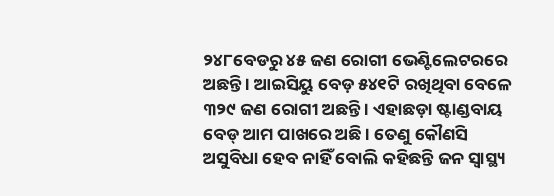୨୪୮ବେଡରୁ ୪୫ ଜଣ ରୋଗୀ ଭେଣ୍ଟିଲେଟରରେ ଅଛନ୍ତି । ଆଇସିୟୁ ବେଡ଼ ୫୪୧ଟି ରଖିଥିବା ବେଳେ ୩୨୯ ଜଣ ରୋଗୀ ଅଛନ୍ତି । ଏହାଛଡ଼ା ଷ୍ଟାଣ୍ଡବାୟ ବେଡ୍ ଆମ ପାଖରେ ଅଛି । ତେଣୁ କୌଣସି ଅସୁବିଧା ହେବ ନାହିଁ ବୋଲି କହିଛନ୍ତି ଜନ ସ୍ୱାସ୍ଥ୍ୟ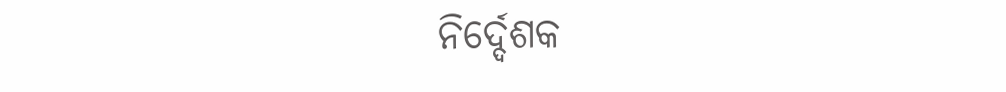ନିର୍ଦ୍ଦେଶକ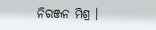ନିରଞ୍ଜନ ମିଶ୍ର ।